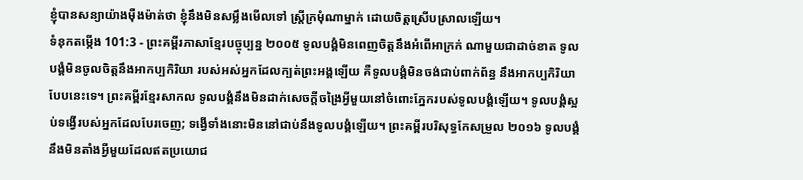ខ្ញុំបានសន្យាយ៉ាងម៉ឺងម៉ាត់ថា ខ្ញុំនឹងមិនសម្លឹងមើលទៅ ស្ត្រីក្រមុំណាម្នាក់ ដោយចិត្តស្រើបស្រាលឡើយ។
ទំនុកតម្កើង 101:3 - ព្រះគម្ពីរភាសាខ្មែរបច្ចុប្បន្ន ២០០៥ ទូលបង្គំមិនពេញចិត្តនឹងអំពើអាក្រក់ ណាមួយជាដាច់ខាត ទូលបង្គំមិនចូលចិត្តនឹងអាកប្បកិរិយា របស់អស់អ្នកដែលក្បត់ព្រះអង្គឡើយ គឺទូលបង្គំមិនចង់ជាប់ពាក់ព័ន្ធ នឹងអាកប្បកិរិយាបែបនេះទេ។ ព្រះគម្ពីរខ្មែរសាកល ទូលបង្គំនឹងមិនដាក់សេចក្ដីចង្រៃអ្វីមួយនៅចំពោះភ្នែករបស់ទូលបង្គំឡើយ។ ទូលបង្គំស្អប់ទង្វើរបស់អ្នកដែលបែរចេញ; ទង្វើទាំងនោះមិននៅជាប់នឹងទូលបង្គំឡើយ។ ព្រះគម្ពីរបរិសុទ្ធកែសម្រួល ២០១៦ ទូលបង្គំនឹងមិនតាំងអ្វីមួយដែលឥតប្រយោជ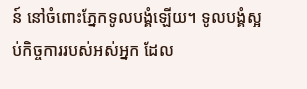ន៍ នៅចំពោះភ្នែកទូលបង្គំឡើយ។ ទូលបង្គំស្អប់កិច្ចការរបស់អស់អ្នក ដែល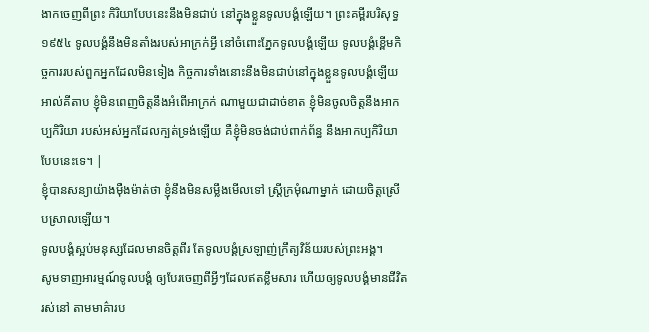ងាកចេញពីព្រះ កិរិយាបែបនេះនឹងមិនជាប់ នៅក្នុងខ្លួនទូលបង្គំឡើយ។ ព្រះគម្ពីរបរិសុទ្ធ ១៩៥៤ ទូលបង្គំនឹងមិនតាំងរបស់អាក្រក់អ្វី នៅចំពោះភ្នែកទូលបង្គំឡើយ ទូលបង្គំខ្ពើមកិច្ចការរបស់ពួកអ្នកដែលមិនទៀង កិច្ចការទាំងនោះនឹងមិនជាប់នៅក្នុងខ្លួនទូលបង្គំឡើយ អាល់គីតាប ខ្ញុំមិនពេញចិត្តនឹងអំពើអាក្រក់ ណាមួយជាដាច់ខាត ខ្ញុំមិនចូលចិត្តនឹងអាកប្បកិរិយា របស់អស់អ្នកដែលក្បត់ទ្រង់ឡើយ គឺខ្ញុំមិនចង់ជាប់ពាក់ព័ន្ធ នឹងអាកប្បកិរិយាបែបនេះទេ។ |
ខ្ញុំបានសន្យាយ៉ាងម៉ឺងម៉ាត់ថា ខ្ញុំនឹងមិនសម្លឹងមើលទៅ ស្ត្រីក្រមុំណាម្នាក់ ដោយចិត្តស្រើបស្រាលឡើយ។
ទូលបង្គំស្អប់មនុស្សដែលមានចិត្តពីរ តែទូលបង្គំស្រឡាញ់ក្រឹត្យវិន័យរបស់ព្រះអង្គ។
សូមទាញអារម្មណ៍ទូលបង្គំ ឲ្យបែរចេញពីអ្វីៗដែលឥតខ្លឹមសារ ហើយឲ្យទូលបង្គំមានជីវិតរស់នៅ តាមមាគ៌ារប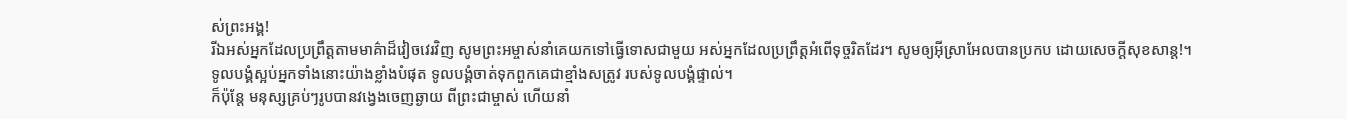ស់ព្រះអង្គ!
រីឯអស់អ្នកដែលប្រព្រឹត្តតាមមាគ៌ាដ៏វៀចវេរវិញ សូមព្រះអម្ចាស់នាំគេយកទៅធ្វើទោសជាមួយ អស់អ្នកដែលប្រព្រឹត្តអំពើទុច្ចរិតដែរ។ សូមឲ្យអ៊ីស្រាអែលបានប្រកប ដោយសេចក្ដីសុខសាន្ត!។
ទូលបង្គំស្អប់អ្នកទាំងនោះយ៉ាងខ្លាំងបំផុត ទូលបង្គំចាត់ទុកពួកគេជាខ្មាំងសត្រូវ របស់ទូលបង្គំផ្ទាល់។
ក៏ប៉ុន្តែ មនុស្សគ្រប់ៗរូបបានវង្វេងចេញឆ្ងាយ ពីព្រះជាម្ចាស់ ហើយនាំ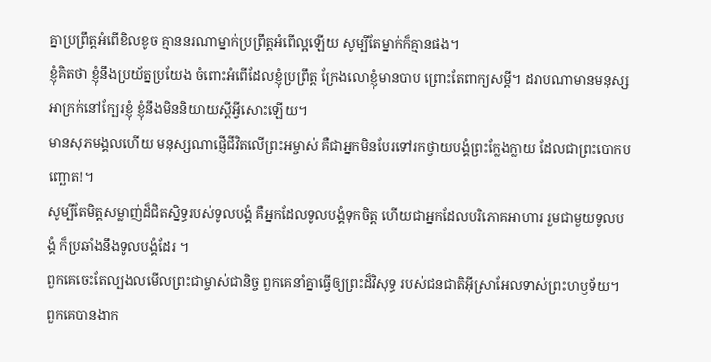គ្នាប្រព្រឹត្តអំពើខិលខូច គ្មាននរណាម្នាក់ប្រព្រឹត្តអំពើល្អឡើយ សូម្បីតែម្នាក់ក៏គ្មានផង។
ខ្ញុំគិតថា ខ្ញុំនឹងប្រយ័ត្នប្រយែង ចំពោះអំពើដែលខ្ញុំប្រព្រឹត្ត ក្រែងលោខ្ញុំមានបាប ព្រោះតែពាក្យសម្ដី។ ដរាបណាមានមនុស្សអាក្រក់នៅក្បែរខ្ញុំ ខ្ញុំនឹងមិននិយាយស្ដីអ្វីសោះឡើយ។
មានសុភមង្គលហើយ មនុស្សណាផ្ញើជីវិតលើព្រះអម្ចាស់ គឺជាអ្នកមិនបែរទៅរកថ្វាយបង្គំព្រះក្លែងក្លាយ ដែលជាព្រះបោកបញ្ឆោត!។
សូម្បីតែមិត្តសម្លាញ់ដ៏ជិតស្និទ្ធរបស់ទូលបង្គំ គឺអ្នកដែលទូលបង្គំទុកចិត្ត ហើយជាអ្នកដែលបរិភោគអាហារ រួមជាមួយទូលបង្គំ ក៏ប្រឆាំងនឹងទូលបង្គំដែរ ។
ពួកគេចេះតែល្បងលមើលព្រះជាម្ចាស់ជានិច្ច ពួកគេនាំគ្នាធ្វើឲ្យព្រះដ៏វិសុទ្ធ របស់ជនជាតិអ៊ីស្រាអែលទាស់ព្រះហឫទ័យ។
ពួកគេបានងាក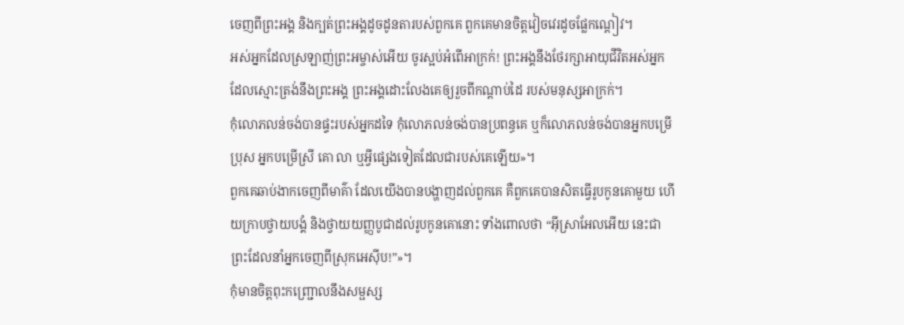ចេញពីព្រះអង្គ និងក្បត់ព្រះអង្គដូចដូនតារបស់ពួកគេ ពួកគេមានចិត្តវៀចវេរដូចផ្លែកណ្ដៀវ។
អស់អ្នកដែលស្រឡាញ់ព្រះអម្ចាស់អើយ ចូរស្អប់អំពើអាក្រក់! ព្រះអង្គនឹងថែរក្សាអាយុជីវិតអស់អ្នក ដែលស្មោះត្រង់នឹងព្រះអង្គ ព្រះអង្គដោះលែងគេឲ្យរួចពីកណ្ដាប់ដៃ របស់មនុស្សអាក្រក់។
កុំលោភលន់ចង់បានផ្ទះរបស់អ្នកដទៃ កុំលោភលន់ចង់បានប្រពន្ធគេ ឬក៏លោភលន់ចង់បានអ្នកបម្រើប្រុស អ្នកបម្រើស្រី គោ លា ឬអ្វីផ្សេងទៀតដែលជារបស់គេឡើយ»។
ពួកគេឆាប់ងាកចេញពីមាគ៌ា ដែលយើងបានបង្ហាញដល់ពួកគេ គឺពួកគេបានសិតធ្វើរូបកូនគោមួយ ហើយក្រាបថ្វាយបង្គំ និងថ្វាយយញ្ញបូជាដល់រូបកូនគោនោះ ទាំងពោលថា “អ៊ីស្រាអែលអើយ នេះជាព្រះដែលនាំអ្នកចេញពីស្រុកអេស៊ីប!”»។
កុំមានចិត្តពុះកញ្ជ្រោលនឹងសម្ផស្ស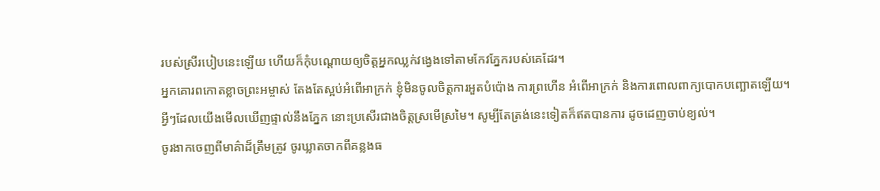របស់ស្រីរបៀបនេះឡើយ ហើយក៏កុំបណ្ដោយឲ្យចិត្តអ្នកឈ្លក់វង្វេងទៅតាមកែវភ្នែករបស់គេដែរ។
អ្នកគោរពកោតខ្លាចព្រះអម្ចាស់ តែងតែស្អប់អំពើអាក្រក់ ខ្ញុំមិនចូលចិត្តការអួតបំប៉ោង ការព្រហើន អំពើអាក្រក់ និងការពោលពាក្យបោកបញ្ឆោតឡើយ។
អ្វីៗដែលយើងមើលឃើញផ្ទាល់នឹងភ្នែក នោះប្រសើរជាងចិត្តស្រមើស្រមៃ។ សូម្បីតែត្រង់នេះទៀតក៏ឥតបានការ ដូចដេញចាប់ខ្យល់។
ចូរងាកចេញពីមាគ៌ាដ៏ត្រឹមត្រូវ ចូរឃ្លាតចាកពីគន្លងធ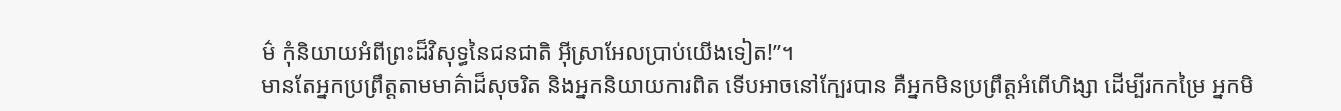ម៌ កុំនិយាយអំពីព្រះដ៏វិសុទ្ធនៃជនជាតិ អ៊ីស្រាអែលប្រាប់យើងទៀត!”។
មានតែអ្នកប្រព្រឹត្តតាមមាគ៌ាដ៏សុចរិត និងអ្នកនិយាយការពិត ទើបអាចនៅក្បែរបាន គឺអ្នកមិនប្រព្រឹត្តអំពើហិង្សា ដើម្បីរកកម្រៃ អ្នកមិ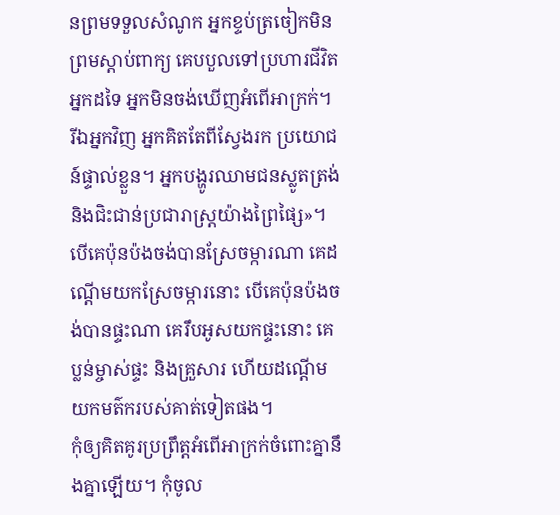នព្រមទទួលសំណូក អ្នកខ្ទប់ត្រចៀកមិនព្រមស្ដាប់ពាក្យ គេបបួលទៅប្រហារជីវិតអ្នកដទៃ អ្នកមិនចង់ឃើញអំពើអាក្រក់។
រីឯអ្នកវិញ អ្នកគិតតែពីស្វែងរក ប្រយោជន៍ផ្ទាល់ខ្លួន។ អ្នកបង្ហូរឈាមជនស្លូតត្រង់ និងជិះជាន់ប្រជារាស្ត្រយ៉ាងព្រៃផ្សៃ»។
បើគេប៉ុនប៉ងចង់បានស្រែចម្ការណា គេដណ្ដើមយកស្រែចម្ការនោះ បើគេប៉ុនប៉ងចង់បានផ្ទះណា គេរឹបអូសយកផ្ទះនោះ គេប្លន់ម្ចាស់ផ្ទះ និងគ្រួសារ ហើយដណ្ដើមយកមត៌ករបស់គាត់ទៀតផង។
កុំឲ្យគិតគូរប្រព្រឹត្តអំពើអាក្រក់ចំពោះគ្នានឹងគ្នាឡើយ។ កុំចូល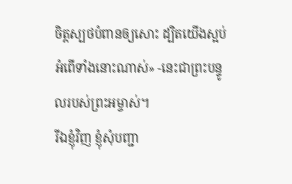ចិត្តស្បថបំពានឲ្យសោះ ដ្បិតយើងស្អប់អំពើទាំងនោះណាស់» -នេះជាព្រះបន្ទូលរបស់ព្រះអម្ចាស់។
រីឯខ្ញុំវិញ ខ្ញុំសុំបញ្ជា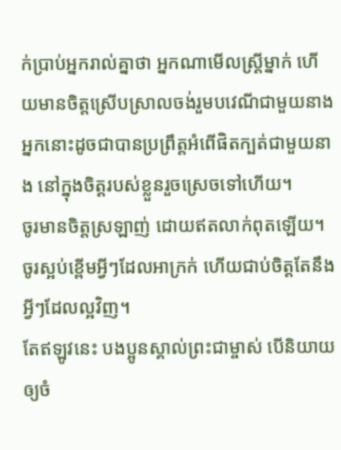ក់ប្រាប់អ្នករាល់គ្នាថា អ្នកណាមើលស្ត្រីម្នាក់ ហើយមានចិត្តស្រើបស្រាលចង់រួមបវេណីជាមួយនាង អ្នកនោះដូចជាបានប្រព្រឹត្តអំពើផិតក្បត់ជាមួយនាង នៅក្នុងចិត្តរបស់ខ្លួនរួចស្រេចទៅហើយ។
ចូរមានចិត្តស្រឡាញ់ ដោយឥតលាក់ពុតឡើយ។ ចូរស្អប់ខ្ពើមអ្វីៗដែលអាក្រក់ ហើយជាប់ចិត្តតែនឹងអ្វីៗដែលល្អវិញ។
តែឥឡូវនេះ បងប្អូនស្គាល់ព្រះជាម្ចាស់ បើនិយាយឲ្យចំ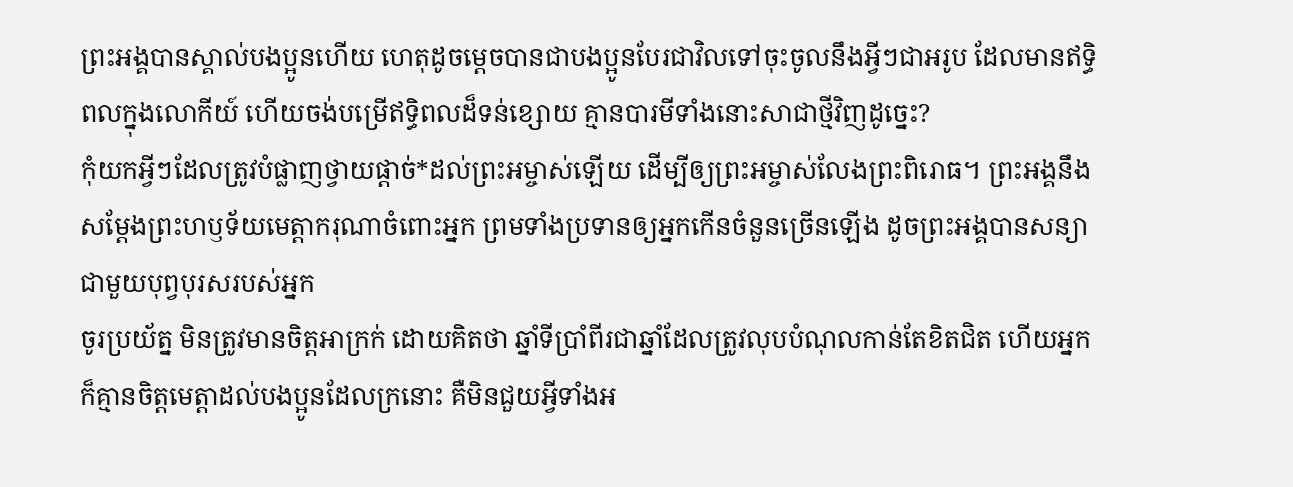ព្រះអង្គបានស្គាល់បងប្អូនហើយ ហេតុដូចម្ដេចបានជាបងប្អូនបែរជាវិលទៅចុះចូលនឹងអ្វីៗជាអរូប ដែលមានឥទ្ធិពលក្នុងលោកីយ៍ ហើយចង់បម្រើឥទ្ធិពលដ៏ទន់ខ្សោយ គ្មានបារមីទាំងនោះសាជាថ្មីវិញដូច្នេះ?
កុំយកអ្វីៗដែលត្រូវបំផ្លាញថ្វាយផ្ដាច់*ដល់ព្រះអម្ចាស់ឡើយ ដើម្បីឲ្យព្រះអម្ចាស់លែងព្រះពិរោធ។ ព្រះអង្គនឹងសម្តែងព្រះហឫទ័យមេត្តាករុណាចំពោះអ្នក ព្រមទាំងប្រទានឲ្យអ្នកកើនចំនួនច្រើនឡើង ដូចព្រះអង្គបានសន្យាជាមួយបុព្វបុរសរបស់អ្នក
ចូរប្រយ័ត្ន មិនត្រូវមានចិត្តអាក្រក់ ដោយគិតថា ឆ្នាំទីប្រាំពីរជាឆ្នាំដែលត្រូវលុបបំណុលកាន់តែខិតជិត ហើយអ្នកក៏គ្មានចិត្តមេត្តាដល់បងប្អូនដែលក្រនោះ គឺមិនជួយអ្វីទាំងអ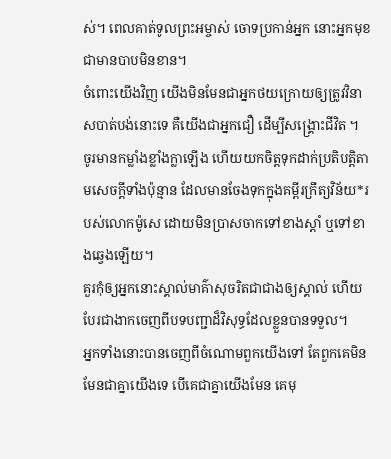ស់។ ពេលគាត់ទូលព្រះអម្ចាស់ ចោទប្រកាន់អ្នក នោះអ្នកមុខជាមានបាបមិនខាន។
ចំពោះយើងវិញ យើងមិនមែនជាអ្នកថយក្រោយឲ្យត្រូវវិនាសបាត់បង់នោះទេ គឺយើងជាអ្នកជឿ ដើម្បីសង្គ្រោះជីវិត ។
ចូរមានកម្លាំងខ្លាំងក្លាឡើង ហើយយកចិត្តទុកដាក់ប្រតិបត្តិតាមសេចក្ដីទាំងប៉ុន្មាន ដែលមានចែងទុកក្នុងគម្ពីរក្រឹត្យវិន័យ*របស់លោកម៉ូសេ ដោយមិនប្រាសចាកទៅខាងស្ដាំ ឬទៅខាងឆ្វេងឡើយ។
គួរកុំឲ្យអ្នកនោះស្គាល់មាគ៌ាសុចរិតជាជាងឲ្យស្គាល់ ហើយបែរជាងាកចេញពីបទបញ្ជាដ៏វិសុទ្ធដែលខ្លួនបានទទួល។
អ្នកទាំងនោះបានចេញពីចំណោមពួកយើងទៅ តែពួកគេមិនមែនជាគ្នាយើងទេ បើគេជាគ្នាយើងមែន គេមុ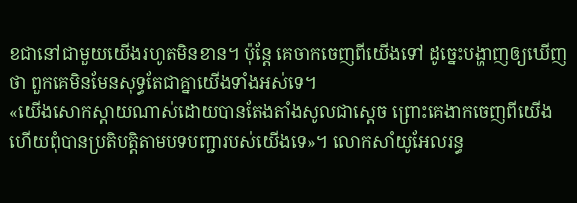ខជានៅជាមួយយើងរហូតមិនខាន។ ប៉ុន្តែ គេចាកចេញពីយើងទៅ ដូច្នេះបង្ហាញឲ្យឃើញថា ពួកគេមិនមែនសុទ្ធតែជាគ្នាយើងទាំងអស់ទេ។
«យើងសោកស្ដាយណាស់ដោយបានតែងតាំងសូលជាស្ដេច ព្រោះគេងាកចេញពីយើង ហើយពុំបានប្រតិបត្តិតាមបទបញ្ជារបស់យើងទេ»។ លោកសាំយូអែលរន្ធ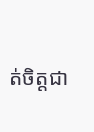ត់ចិត្តជា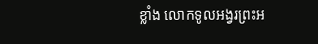ខ្លាំង លោកទូលអង្វរព្រះអ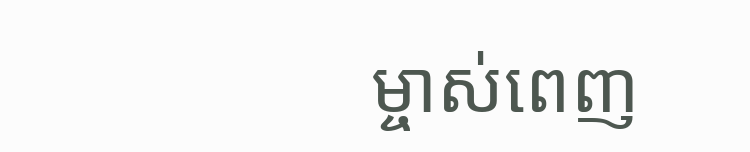ម្ចាស់ពេញ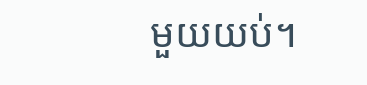មួយយប់។